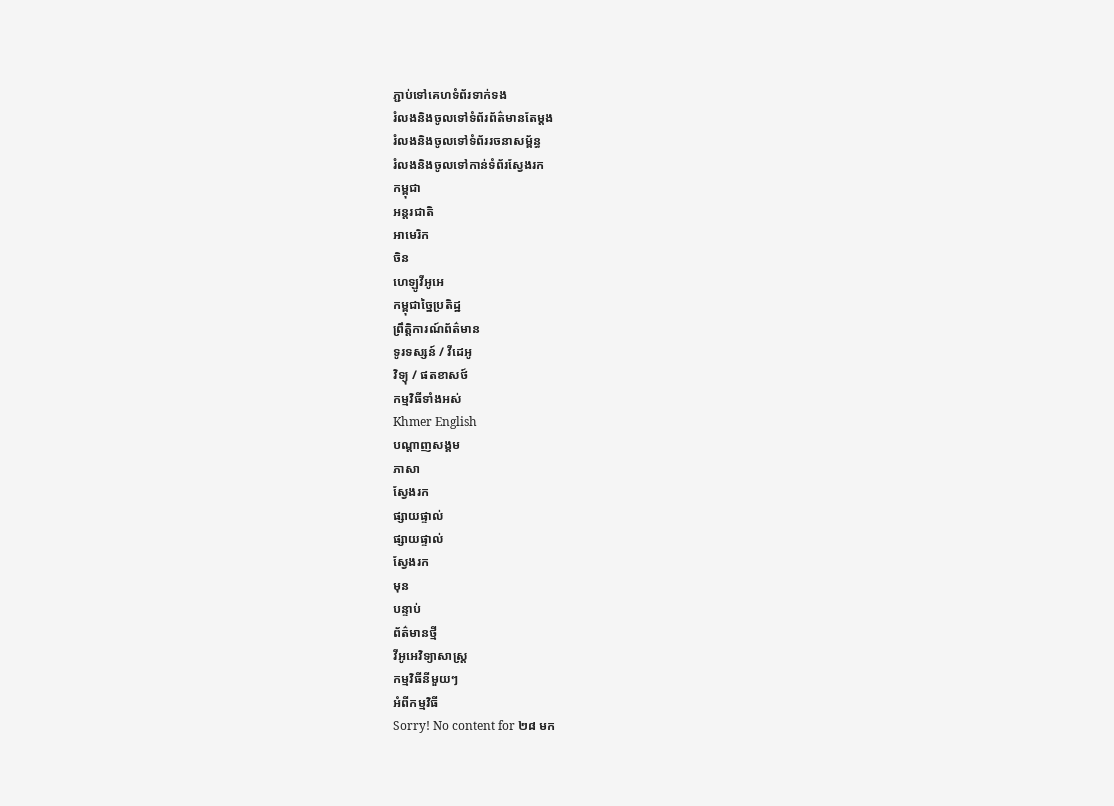ភ្ជាប់ទៅគេហទំព័រទាក់ទង
រំលងនិងចូលទៅទំព័រព័ត៌មានតែម្តង
រំលងនិងចូលទៅទំព័ររចនាសម្ព័ន្ធ
រំលងនិងចូលទៅកាន់ទំព័រស្វែងរក
កម្ពុជា
អន្តរជាតិ
អាមេរិក
ចិន
ហេឡូវីអូអេ
កម្ពុជាច្នៃប្រតិដ្ឋ
ព្រឹត្តិការណ៍ព័ត៌មាន
ទូរទស្សន៍ / វីដេអូ
វិទ្យុ / ផតខាសថ៍
កម្មវិធីទាំងអស់
Khmer English
បណ្តាញសង្គម
ភាសា
ស្វែងរក
ផ្សាយផ្ទាល់
ផ្សាយផ្ទាល់
ស្វែងរក
មុន
បន្ទាប់
ព័ត៌មានថ្មី
វីអូអេវិទ្យាសាស្ត្រ
កម្មវិធីនីមួយៗ
អំពីកម្មវិធី
Sorry! No content for ២៨ មក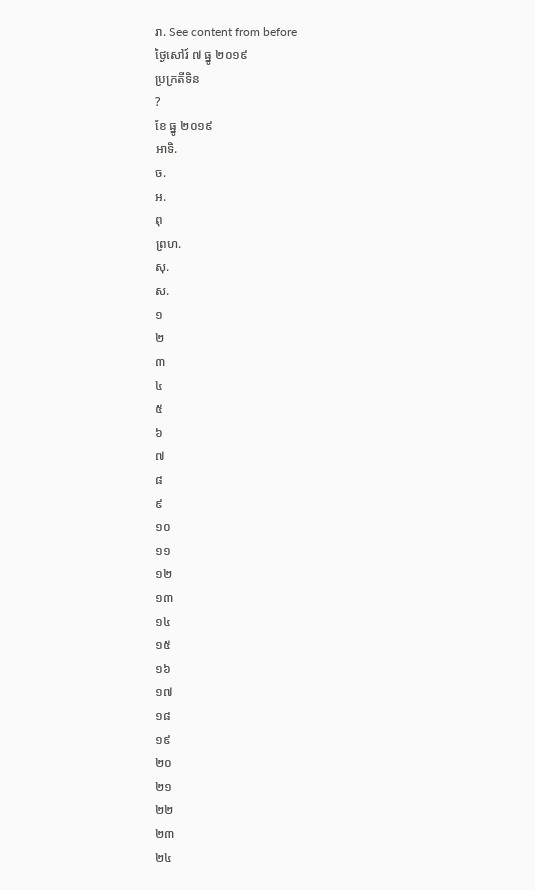រា. See content from before
ថ្ងៃសៅរ៍ ៧ ធ្នូ ២០១៩
ប្រក្រតីទិន
?
ខែ ធ្នូ ២០១៩
អាទិ.
ច.
អ.
ពុ
ព្រហ.
សុ.
ស.
១
២
៣
៤
៥
៦
៧
៨
៩
១០
១១
១២
១៣
១៤
១៥
១៦
១៧
១៨
១៩
២០
២១
២២
២៣
២៤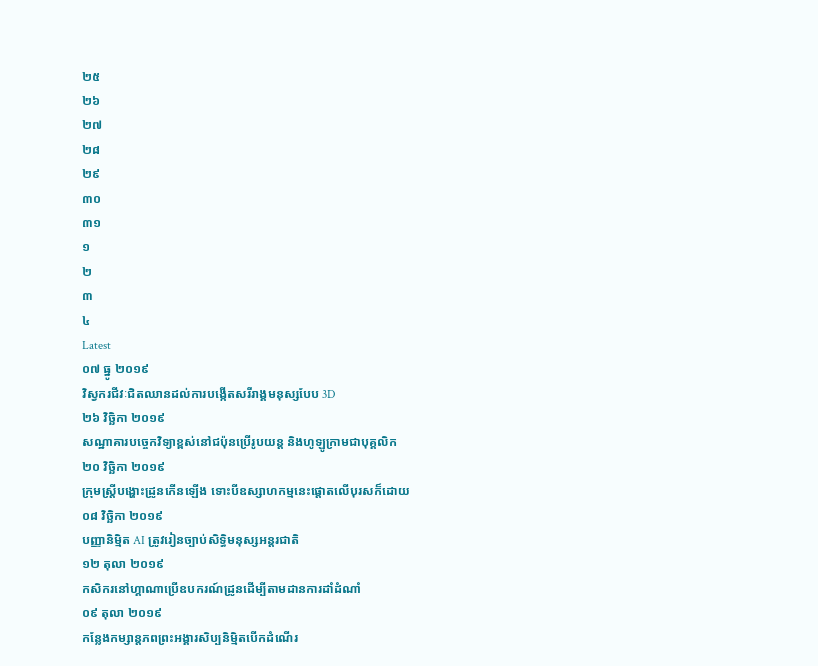២៥
២៦
២៧
២៨
២៩
៣០
៣១
១
២
៣
៤
Latest
០៧ ធ្នូ ២០១៩
វិស្វករជីវៈជិតឈានដល់ការបង្កើតសរីរាង្គមនុស្សបែប 3D
២៦ វិច្ឆិកា ២០១៩
សណ្ឋាគារបច្ចេកវិទ្យាខ្ពស់នៅជប៉ុនប្រើរូបយន្ត និងហូឡូក្រាមជាបុគ្គលិក
២០ វិច្ឆិកា ២០១៩
ក្រុមស្រ្តីបង្ហោះដ្រូនកើនឡើង ទោះបីឧស្សាហកម្មនេះផ្តោតលើបុរសក៏ដោយ
០៨ វិច្ឆិកា ២០១៩
បញ្ញានិម្មិត AI ត្រូវរៀនច្បាប់សិទ្ធិមនុស្សអន្តរជាតិ
១២ តុលា ២០១៩
កសិករនៅហ្គាណាប្រើឧបករណ៍ដ្រូនដើម្បីតាមដានការដាំដំណាំ
០៩ តុលា ២០១៩
កន្លែងកម្សាន្តភពព្រះអង្គារសិប្បនិម្មិតបើកដំណើរ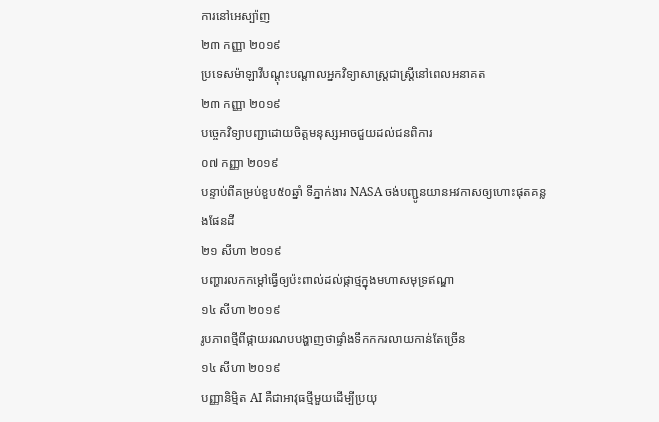ការនៅអេស្ប៉ាញ
២៣ កញ្ញា ២០១៩
ប្រទេសម៉ាឡាវីបណ្ដុះបណ្ដាលអ្នកវិទ្យាសាស្ត្រជាស្ត្រីនៅពេលអនាគត
២៣ កញ្ញា ២០១៩
បច្ចេកវិទ្យាបញ្ជាដោយចិត្តមនុស្សអាចជួយដល់ជនពិការ
០៧ កញ្ញា ២០១៩
បន្ទាប់ពីគម្រប់ខួប៥០ឆ្នាំ ទីភ្នាក់ងារ NASA ចង់បញ្ជូនយានអវកាសឲ្យហោះផុតគន្លងផែនដី
២១ សីហា ២០១៩
បញ្ហារលកកម្តៅធ្វើឲ្យប៉ះពាល់ដល់ផ្កាថ្មក្នុងមហាសមុទ្រឥណ្ឌា
១៤ សីហា ២០១៩
រូបភាពថ្មីពីផ្កាយរណបបង្ហាញថាផ្ទាំងទឹកកករលាយកាន់តែច្រើន
១៤ សីហា ២០១៩
បញ្ញានិម្មិត AI គឺជាអាវុធថ្មីមួយដើម្បីប្រយុ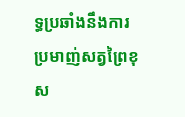ទ្ធប្រឆាំងនឹងការប្រមាញ់សត្វព្រៃខុស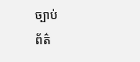ច្បាប់
ព័ត៌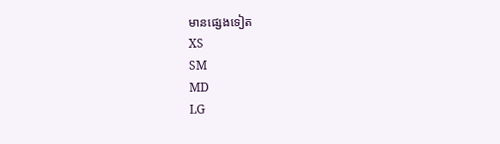មានផ្សេងទៀត
XS
SM
MD
LG